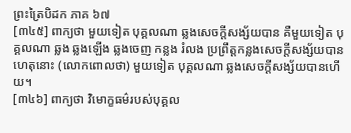ព្រះត្រៃបិដក ភាគ ៦៧
[៣៤៥] ពាក្យថា មួយទៀត បុគ្គលណា ឆ្លងសេចក្តីសង្ស័យបាន គឺមួយទៀត បុគ្គលណា ឆ្លង ឆ្លងឡើង ឆ្លងចេញ កន្លង រំលង ប្រព្រឹត្តកន្លងសេចក្តីសង្ស័យបាន ហេតុនោះ (លោកពោលថា) មួយទៀត បុគ្គលណា ឆ្លងសេចក្តីសង្ស័យបានហើយ។
[៣៤៦] ពាក្យថា វិមោក្ខធម៌របស់បុគ្គល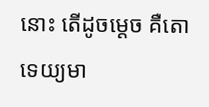នោះ តើដូចម្តេច គឺតោទេយ្យមា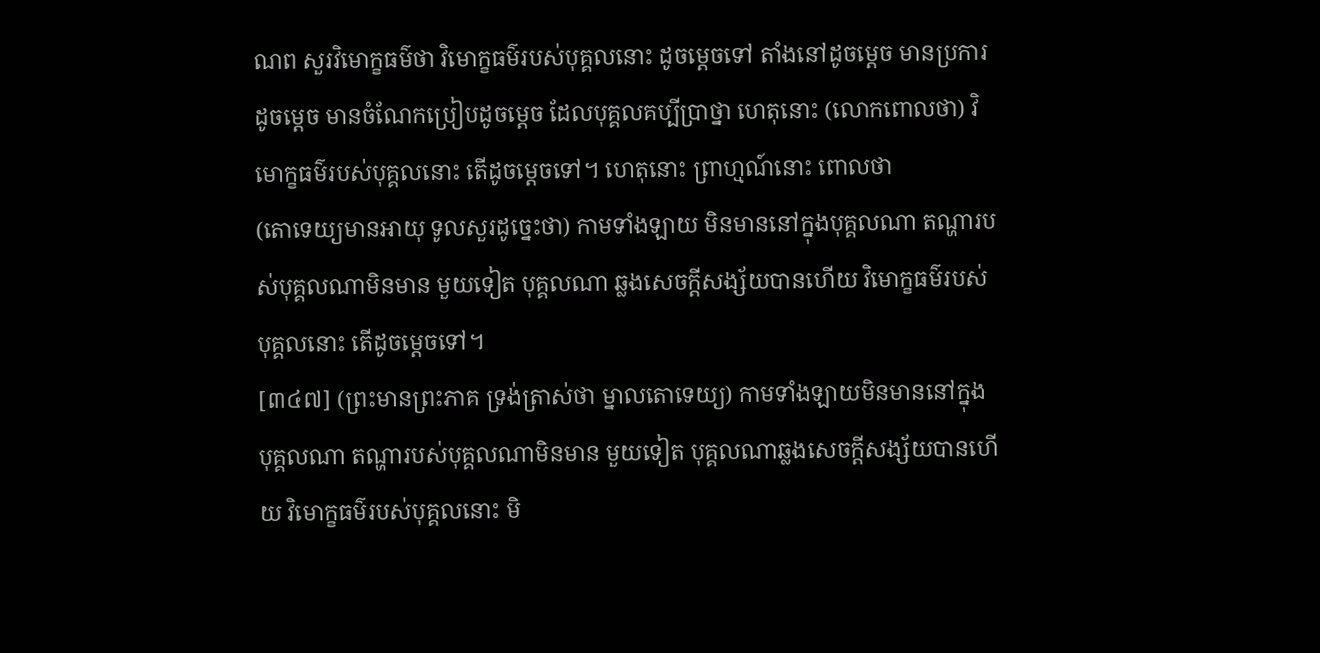ណព សួរវិមោក្ខធម៌ថា វិមោក្ខធម៌របស់បុគ្គលនោះ ដូចម្តេចទៅ តាំងនៅដូចម្តេច មានប្រការដូចម្តេច មានចំណែកប្រៀបដូចម្តេច ដែលបុគ្គលគប្បីប្រាថ្នា ហេតុនោះ (លោកពោលថា) វិមោក្ខធម៌របស់បុគ្គលនោះ តើដូចម្តេចទៅ។ ហេតុនោះ ព្រាហ្មណ៍នោះ ពោលថា
(តោទេយ្យមានអាយុ ទូលសួរដូច្នេះថា) កាមទាំងឡាយ មិនមាននៅក្នុងបុគ្គលណា តណ្ហារបស់បុគ្គលណាមិនមាន មួយទៀត បុគ្គលណា ឆ្លងសេចក្តីសង្ស័យបានហើយ វិមោក្ខធម៌របស់បុគ្គលនោះ តើដូចម្តេចទៅ។
[៣៤៧] (ព្រះមានព្រះភាគ ទ្រង់ត្រាស់ថា ម្នាលតោទេយ្យ) កាមទាំងឡាយមិនមាននៅក្នុងបុគ្គលណា តណ្ហារបស់បុគ្គលណាមិនមាន មួយទៀត បុគ្គលណាឆ្លងសេចក្តីសង្ស័យបានហើយ វិមោក្ខធម៌របស់បុគ្គលនោះ មិ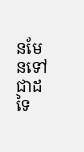នមែនទៅជាដទៃ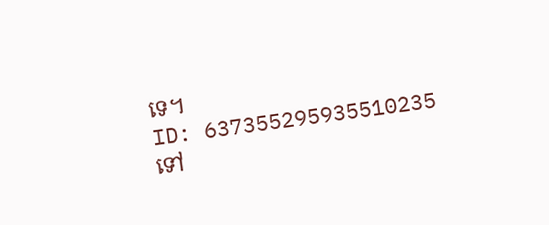ទេ។
ID: 637355295935510235
ទៅ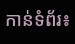កាន់ទំព័រ៖